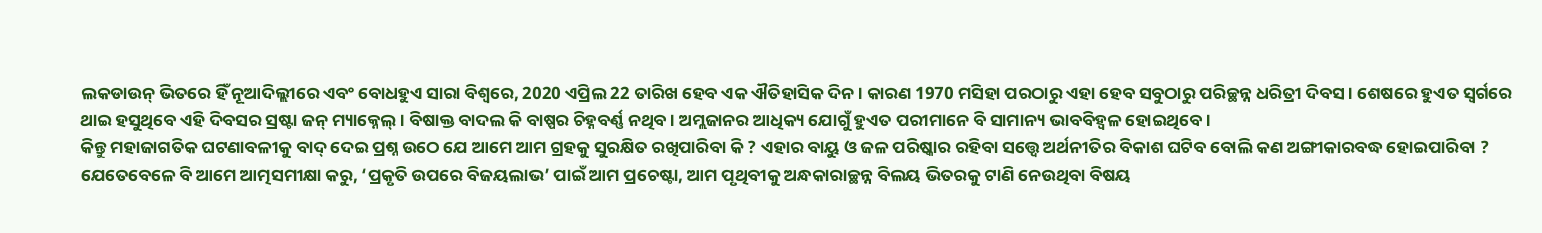ଲକଡାଉନ୍ ଭିତରେ ହିଁ ନୂଆଦିଲ୍ଲୀରେ ଏବଂ ବୋଧହୁଏ ସାରା ବିଶ୍ବରେ, 2020 ଏପ୍ରିଲ 22 ତାରିଖ ହେବ ଏକ ଐତିହାସିକ ଦିନ । କାରଣ 1970 ମସିହା ପରଠାରୁ ଏହା ହେବ ସବୁଠାରୁ ପରିଚ୍ଛନ୍ନ ଧରିତ୍ରୀ ଦିବସ । ଶେଷରେ ହୁଏତ ସ୍ବର୍ଗରେ ଥାଇ ହସୁଥିବେ ଏହି ଦିବସର ସ୍ରଷ୍ଟା ଜନ୍ ମ୍ୟାକ୍ନେଲ୍ । ବିଷାକ୍ତ ବାଦଲ କି ବାଷ୍ପର ଚିହ୍ନବର୍ଣ୍ଣ ନଥିବ । ଅମ୍ଲଜାନର ଆଧିକ୍ୟ ଯୋଗୁଁ ହୁଏତ ପରୀମାନେ ବି ସାମାନ୍ୟ ଭାବବିହ୍ବଳ ହୋଇଥିବେ ।
କିନ୍ତୁ ମହାଜାଗତିକ ଘଟଣାବଳୀକୁ ବାଦ୍ ଦେଇ ପ୍ରଶ୍ନ ଉଠେ ଯେ ଆମେ ଆମ ଗ୍ରହକୁ ସୁରକ୍ଷିତ ରଖିପାରିବା କି ? ଏହାର ବାୟୁ ଓ ଜଳ ପରିଷ୍କାର ରହିବା ସତ୍ତ୍ବେ ଅର୍ଥନୀତିର ବିକାଶ ଘଟିବ ବୋଲି କଣ ଅଙ୍ଗୀକାରବଦ୍ଧ ହୋଇପାରିବା ? ଯେତେବେଳେ ବି ଆମେ ଆତ୍ମସମୀକ୍ଷା କରୁ, ‘ପ୍ରକୃତି ଉପରେ ବିଜୟଲାଭ’ ପାଇଁ ଆମ ପ୍ରଚେଷ୍ଟା, ଆମ ପୃଥିବୀକୁ ଅନ୍ଧକାରାଚ୍ଛନ୍ନ ବିଲୟ ଭିତରକୁ ଟାଣି ନେଉଥିବା ବିଷୟ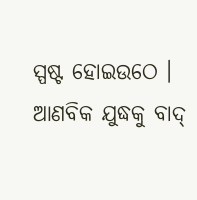ସ୍ପଷ୍ଟ ହୋଇଉଠେ ।
ଆଣବିକ ଯୁଦ୍ଧକୁ ବାଦ୍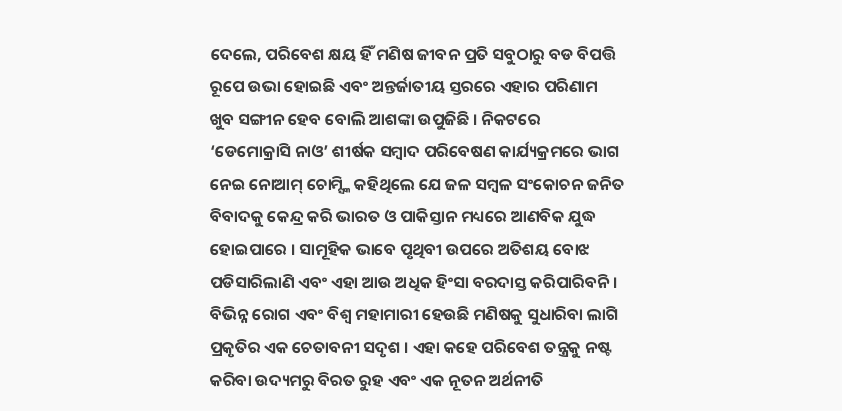ଦେଲେ, ପରିବେଶ କ୍ଷୟ ହିଁ ମଣିଷ ଜୀବନ ପ୍ରତି ସବୁଠାରୁ ବଡ ବିପତ୍ତି ରୂପେ ଉଭା ହୋଇଛି ଏବଂ ଅନ୍ତର୍ଜାତୀୟ ସ୍ତରରେ ଏହାର ପରିଣାମ ଖୁବ ସଙ୍ଗୀନ ହେବ ବୋଲି ଆଶଙ୍କା ଉପୁଜିଛି । ନିକଟରେ ‘ଡେମୋକ୍ରାସି ନାଓ’ ଶୀର୍ଷକ ସମ୍ବାଦ ପରିବେଷଣ କାର୍ଯ୍ୟକ୍ରମରେ ଭାଗ ନେଇ ନୋଆମ୍ ଚୋମ୍ସ୍କି କହିଥିଲେ ଯେ ଜଳ ସମ୍ବଳ ସଂକୋଚନ ଜନିତ ବିବାଦକୁ କେନ୍ଦ୍ର କରି ଭାରତ ଓ ପାକିସ୍ତାନ ମଧ୍ୟରେ ଆଣବିକ ଯୁଦ୍ଧ ହୋଇପାରେ । ସାମୂହିକ ଭାବେ ପୃଥିବୀ ଉପରେ ଅତିଶୟ ବୋଝ ପଡିସାରିଲାଣି ଏବଂ ଏହା ଆଉ ଅଧିକ ହିଂସା ବରଦାସ୍ତ କରିପାରିବନି । ବିଭିନ୍ନ ରୋଗ ଏବଂ ବିଶ୍ବ ମହାମାରୀ ହେଉଛି ମଣିଷକୁ ସୁଧାରିବା ଲାଗି ପ୍ରକୃତିର ଏକ ଚେତାବନୀ ସଦୃଶ । ଏହା କହେ ପରିବେଶ ତନ୍ତ୍ରକୁ ନଷ୍ଟ କରିବା ଉଦ୍ୟମରୁ ବିରତ ରୁହ ଏବଂ ଏକ ନୂତନ ଅର୍ଥନୀତି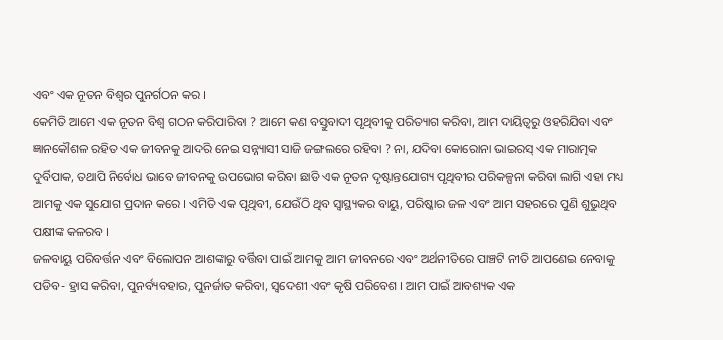ଏବଂ ଏକ ନୂତନ ବିଶ୍ବର ପୁନର୍ଗଠନ କର ।
କେମିତି ଆମେ ଏକ ନୂତନ ବିଶ୍ବ ଗଠନ କରିପାରିବା ? ଆମେ କଣ ବସ୍ତୁବାଦୀ ପୃଥିବୀକୁ ପରିତ୍ୟାଗ କରିବା, ଆମ ଦାୟିତ୍ବରୁ ଓହରିଯିବା ଏବଂ ଜ୍ଞାନକୌଶଳ ରହିତ ଏକ ଜୀବନକୁ ଆଦରି ନେଇ ସନ୍ନ୍ୟାସୀ ସାଜି ଜଙ୍ଗଲରେ ରହିବା ? ନା, ଯଦିବା କୋରୋନା ଭାଇରସ୍ ଏକ ମାରାତ୍ମକ ଦୁର୍ବିପାକ, ତଥାପି ନିର୍ବୋଧ ଭାବେ ଜୀବନକୁ ଉପଭୋଗ କରିବା ଛାଡି ଏକ ନୂତନ ଦୃଷ୍ଟାନ୍ତଯୋଗ୍ୟ ପୃଥିବୀର ପରିକଳ୍ପନା କରିବା ଲାଗି ଏହା ମଧ୍ୟ ଆମକୁ ଏକ ସୁଯୋଗ ପ୍ରଦାନ କରେ । ଏମିତି ଏକ ପୃଥିବୀ, ଯେଉଁଠି ଥିବ ସ୍ବାସ୍ଥ୍ୟକର ବାୟୁ, ପରିଷ୍କାର ଜଳ ଏବଂ ଆମ ସହରରେ ପୁଣି ଶୁଭୁଥିବ ପକ୍ଷୀଙ୍କ କଳରବ ।
ଜଳବାୟୁ ପରିବର୍ତ୍ତନ ଏବଂ ବିଲୋପନ ଆଶଙ୍କାରୁ ବର୍ତ୍ତିବା ପାଇଁ ଆମକୁ ଆମ ଜୀବନରେ ଏବଂ ଅର୍ଥନୀତିରେ ପାଞ୍ଚଟି ନୀତି ଆପଣେଇ ନେବାକୁ ପଡିବ- ହ୍ରାସ କରିବା, ପୁନର୍ବ୍ୟବହାର, ପୁନର୍ଜାତ କରିବା, ସ୍ବଦେଶୀ ଏବଂ କୃଷି ପରିବେଶ । ଆମ ପାଇଁ ଆବଶ୍ୟକ ଏକ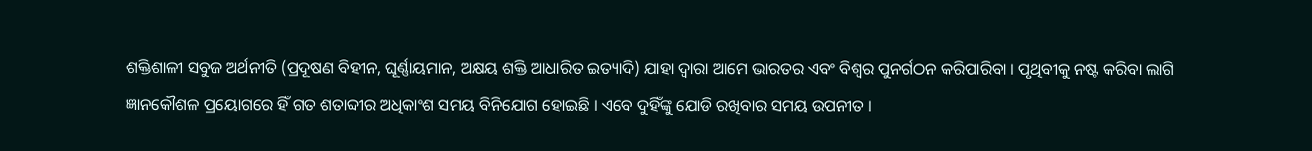ଶକ୍ତିଶାଳୀ ସବୁଜ ଅର୍ଥନୀତି (ପ୍ରଦୂଷଣ ବିହୀନ, ଘୂର୍ଣ୍ଣାୟମାନ, ଅକ୍ଷୟ ଶକ୍ତି ଆଧାରିତ ଇତ୍ୟାଦି) ଯାହା ଦ୍ବାରା ଆମେ ଭାରତର ଏବଂ ବିଶ୍ବର ପୁନର୍ଗଠନ କରିପାରିବା । ପୃଥିବୀକୁ ନଷ୍ଟ କରିବା ଲାଗି ଜ୍ଞାନକୌଶଳ ପ୍ରୟୋଗରେ ହିଁ ଗତ ଶତାବ୍ଦୀର ଅଧିକାଂଶ ସମୟ ବିନିଯୋଗ ହୋଇଛି । ଏବେ ଦୁହିଁଙ୍କୁ ଯୋଡି ରଖିବାର ସମୟ ଉପନୀତ ।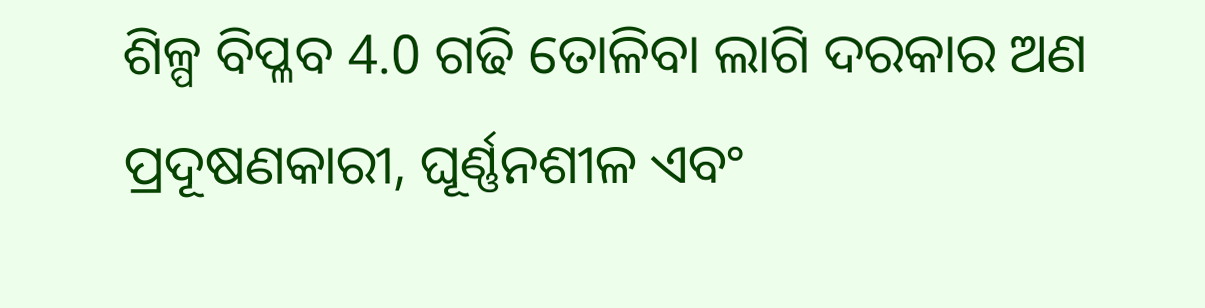ଶିଳ୍ପ ବିପ୍ଳବ 4.0 ଗଢି ତୋଳିବା ଲାଗି ଦରକାର ଅଣ ପ୍ରଦୂଷଣକାରୀ, ଘୂର୍ଣ୍ଣନଶୀଳ ଏବଂ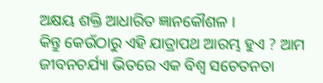ଅକ୍ଷୟ ଶକ୍ତି ଆଧାରିତ ଜ୍ଞାନକୌଶଳ ।
କିନ୍ତୁ କେଉଁଠାରୁ ଏହି ଯାତ୍ରାପଥ ଆରମ୍ଭ ହୁଏ ? ଆମ ଜୀବନଚର୍ଯ୍ୟା ଭିତରେ ଏକ ବିଶ୍ବ ସଚେତନତା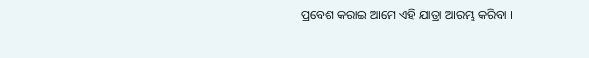ପ୍ରବେଶ କରାଇ ଆମେ ଏହି ଯାତ୍ରା ଆରମ୍ଭ କରିବା ।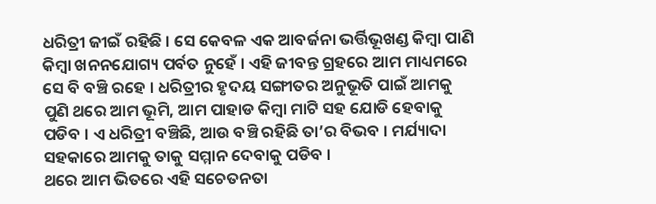ଧରିତ୍ରୀ ଜୀଇଁ ରହିଛି । ସେ କେବଳ ଏକ ଆବର୍ଜନା ଭର୍ତ୍ତିଭୂଖଣ୍ଡ କିମ୍ବା ପାଣି କିମ୍ବା ଖନନଯୋଗ୍ୟ ପର୍ବତ ନୁହେଁ । ଏହି ଜୀବନ୍ତ ଗ୍ରହରେ ଆମ ମାଧ୍ୟମରେ ସେ ବି ବଞ୍ଚି ରହେ । ଧରିତ୍ରୀର ହୃଦୟ ସଙ୍ଗୀତର ଅନୁଭୂତି ପାଇଁ ଆମକୁ ପୁଣି ଥରେ ଆମ ଭୂମି, ଆମ ପାହାଡ କିମ୍ବା ମାଟି ସହ ଯୋଡି ହେବାକୁ ପଡିବ । ଏ ଧରିତ୍ରୀ ବଞ୍ଚିଛି, ଆଉ ବଞ୍ଚି ରହିଛି ତା’ର ବିଭବ । ମର୍ଯ୍ୟାଦା ସହକାରେ ଆମକୁ ତାକୁ ସମ୍ମାନ ଦେବାକୁ ପଡିବ ।
ଥରେ ଆମ ଭିତରେ ଏହି ସଚେତନତା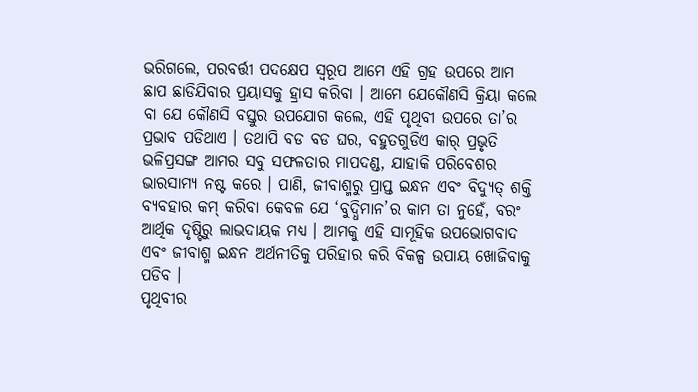ଭରିଗଲେ, ପରବର୍ତ୍ତୀ ପଦକ୍ଷେପ ସ୍ବରୂପ ଆମେ ଏହି ଗ୍ରହ ଉପରେ ଆମ ଛାପ ଛାଡିଯିବାର ପ୍ରୟାସକୁ ହ୍ରାସ କରିବା । ଆମେ ଯେକୌଣସି କ୍ରିୟା କଲେ ବା ଯେ କୌଣସି ବସ୍ତୁର ଉପଯୋଗ କଲେ, ଏହି ପୃଥିବୀ ଉପରେ ତା’ର ପ୍ରଭାବ ପଡିଥାଏ । ତଥାପି ବଡ ବଡ ଘର, ବହୁତଗୁଡିଏ କାର୍ ପ୍ରଭୃତି ଭଳିପ୍ରସଙ୍ଗ ଆମର ସବୁ ସଫଳତାର ମାପଦଣ୍ଡ, ଯାହାକି ପରିବେଶର ଭାରସାମ୍ୟ ନଷ୍ଟ କରେ । ପାଣି, ଜୀବାଶ୍ମରୁ ପ୍ରାପ୍ତ ଇନ୍ଧନ ଏବଂ ବିଦ୍ୟୁତ୍ ଶକ୍ତି ବ୍ୟବହାର କମ୍ କରିବା କେବଳ ଯେ ‘ବୁଦ୍ଧିମାନ’ର କାମ ତା ନୁହେଁ, ବରଂ ଆର୍ଥିକ ଦୃଷ୍ଟିରୁ ଲାଭଦାୟକ ମଧ୍ୟ । ଆମକୁ ଏହି ସାମୂହିକ ଉପଭୋଗବାଦ ଏବଂ ଜୀବାଶ୍ମ ଇନ୍ଧନ ଅର୍ଥନୀତିକୁ ପରିହାର କରି ବିକଳ୍ପ ଉପାୟ ଖୋଜିବାକୁ ପଡିବ ।
ପୃଥିବୀର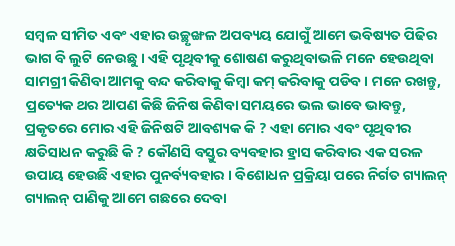ସମ୍ବଳ ସୀମିତ ଏବଂ ଏହାର ଉଚ୍ଛୃଙ୍ଖଳ ଅପବ୍ୟୟ ଯୋଗୁଁ ଆମେ ଭବିଷ୍ୟତ ପିଢିର ଭାଗ ବି ଲୁଟି ନେଉଛୁ । ଏହି ପୃଥିବୀକୁ ଶୋଷଣ କରୁଥିବାଭଳି ମନେ ହେଉଥିବା ସାମଗ୍ରୀ କିଣିବା ଆମକୁ ବନ୍ଦ କରିବାକୁ କିମ୍ବା କମ୍ କରିବାକୁ ପଡିବ । ମନେ ରଖନ୍ତୁ, ପ୍ରତ୍ୟେକ ଥର ଆପଣ କିଛି ଜିନିଷ କିଣିବା ସମୟରେ ଭଲ ଭାବେ ଭାବନ୍ତୁ, ପ୍ରକୃତରେ ମୋର ଏହି ଜିନିଷଟି ଆବଶ୍ୟକ କି ? ଏହା ମୋର ଏବଂ ପୃଥିବୀର କ୍ଷତିସାଧନ କରୁଛି କି ? କୌଣସି ବସ୍ତୁର ବ୍ୟବହାର ହ୍ରାସ କରିବାର ଏକ ସରଳ ଉପାୟ ହେଉଛି ଏହାର ପୁନର୍ବ୍ୟବହାର । ବିଶୋଧନ ପ୍ରକ୍ରିୟା ପରେ ନିର୍ଗତ ଗ୍ୟାଲନ୍ ଗ୍ୟାଲନ୍ ପାଣିକୁ ଆମେ ଗଛରେ ଦେବା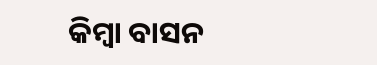କିମ୍ବା ବାସନ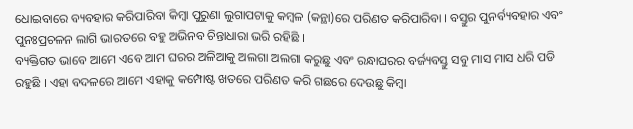ଧୋଇବାରେ ବ୍ୟବହାର କରିପାରିବା କିମ୍ବା ପୁରୁଣା ଲୁଗାପଟାକୁ କମ୍ବଳ (କନ୍ଥା)ରେ ପରିଣତ କରିପାରିବା । ବସ୍ତୁର ପୁନର୍ବ୍ୟବହାର ଏବଂ ପୁନଃପ୍ରଚଳନ ଲାଗି ଭାରତରେ ବହୁ ଅଭିନବ ଚିନ୍ତାଧାରା ଭରି ରହିଛି ।
ବ୍ୟକ୍ତିଗତ ଭାବେ ଆମେ ଏବେ ଆମ ଘରର ଅଳିଆକୁ ଅଲଗା ଅଲଗା କରୁଛୁ ଏବଂ ରନ୍ଧାଘରର ବର୍ଜ୍ୟବସ୍ତୁ ସବୁ ମାସ ମାସ ଧରି ପଡି ରହୁଛି । ଏହା ବଦଳରେ ଆମେ ଏହାକୁ କମ୍ପୋଷ୍ଟ ଖତରେ ପରିଣତ କରି ଗଛରେ ଦେଉଛୁ କିମ୍ବା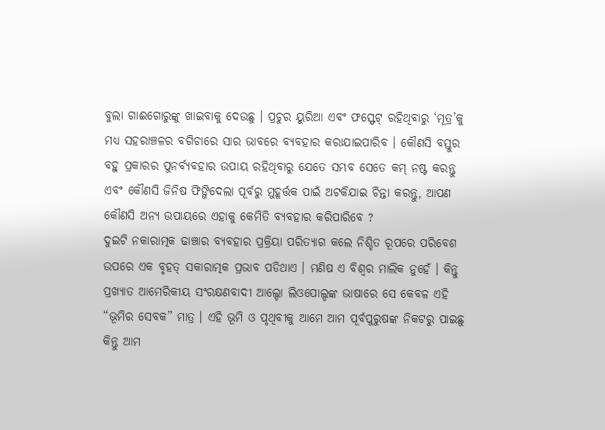ବୁଲା ଗାଈଗୋରୁଙ୍କୁ ଖାଇବାକୁ ଦେଉଛୁ । ପ୍ରଚୁର ୟୁରିଆ ଏବଂ ଫସ୍ଫେଟ୍ ରହିଥିବାରୁ ‘ମୂତ୍ର’କୁ ମଧ୍ୟ ସହରାଞ୍ଚଳର ବଗିଚାରେ ସାର ଭାବରେ ବ୍ୟବହାର କରାଯାଇପାରିବ । କୌଣସି ବସ୍ତୁର ବହୁ ପ୍ରକାରର ପୁନର୍ବ୍ୟବହାର ଉପାୟ ରହିଥିବାରୁ ଯେତେ ସମ୍ଭବ ସେତେ କମ୍ ନଷ୍ଟ କରନ୍ତୁ ଏବଂ କୌଣସି ଜିନିଷ ଫିଙ୍ଗିଦେଲା ପୂର୍ବରୁ ମୁହୂର୍ତ୍ତକ ପାଇଁ ଅଟକିଯାଇ ଚିନ୍ତା କରନ୍ତୁ, ଆପଣ କୌଣସି ଅନ୍ୟ ଉପାୟରେ ଏହାକୁ କେମିତି ବ୍ୟବହାର କରିପାରିବେ ?
ଦୁଇଟି ନକାରାତ୍ମକ ଢାଞ୍ଚାର ବ୍ୟବହାର ପ୍ରକ୍ରିୟା ପରିତ୍ୟାଗ କଲେ ନିଶ୍ଚିତ ରୂପରେ ପରିବେଶ ଉପରେ ଏକ ବୃହତ୍ ସକାରାତ୍ମକ ପ୍ରଭାବ ପଡିଥାଏ । ମଣିଷ ଏ ବିଶ୍ବର ମାଲିକ ନୁହେଁ । କିନ୍ତୁ ପ୍ରଖ୍ୟାତ ଆମେରିକୀୟ ସଂରକ୍ଷଣବାଦୀ ଆଲ୍ଡୋ ଲିଓପୋଲ୍ଡଙ୍କ ଭାଷାରେ ସେ କେବଳ ଏହି “ଭୂମିର ସେବକ” ମାତ୍ର । ଏହି ଭୂମି ଓ ପୃଥିବୀକୁ ଆମେ ଆମ ପୂର୍ବପୁରୁଷଙ୍କ ନିକଟରୁ ପାଇଛୁ କିନ୍ତୁ ଆମ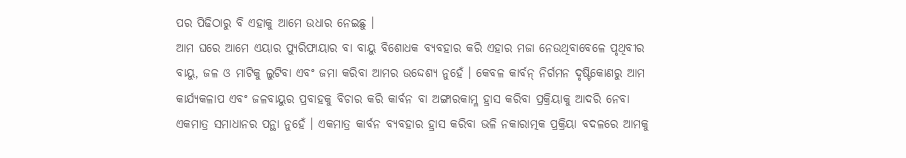ପର ପିଢିଠାରୁ ବି ଏହାକୁ ଆମେ ଉଧାର ନେଇଛୁ ।
ଆମ ଘରେ ଆମେ ଏୟାର ପ୍ୟୁରିଫାୟାର ବା ବାୟୁ ବିଶୋଧକ ବ୍ୟବହାର କରି ଏହାର ମଜା ନେଉଥିବାବେଳେ ପୃଥିବୀର ବାୟୁ, ଜଳ ଓ ମାଟିକୁ ଲୁଟିବା ଏବଂ ଜମା କରିବା ଆମର ଉଦ୍ଦେଶ୍ୟ ନୁହେଁ । କେବଳ କାର୍ବନ୍ ନିର୍ଗମନ ଦୃଷ୍ଟିକୋଣରୁ ଆମ କାର୍ଯ୍ୟକଳାପ ଏବଂ ଜଳବାୟୁର ପ୍ରବାହକୁ ବିଚାର କରି କାର୍ବନ ବା ଅଙ୍ଗାରକାମ୍ଳ ହ୍ରାସ କରିବା ପ୍ରକ୍ରିୟାକୁ ଆଦରି ନେବା ଏକମାତ୍ର ସମାଧାନର ପନ୍ଥା ନୁହେଁ । ଏକମାତ୍ର କାର୍ବନ ବ୍ୟବହାର ହ୍ରାସ କରିବା ଭଳି ନକାରାତ୍ମକ ପ୍ରକ୍ରିୟା ବଦଳରେ ଆମକୁ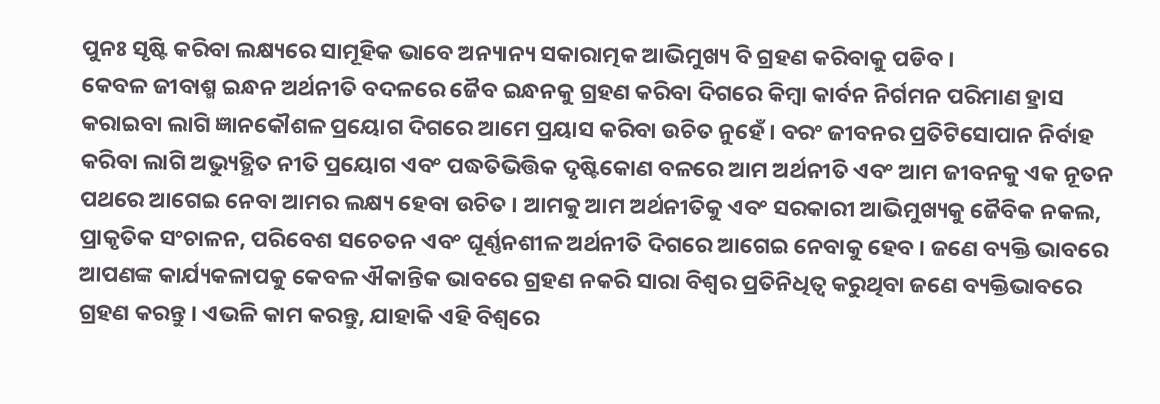ପୁନଃ ସୃଷ୍ଟି କରିବା ଲକ୍ଷ୍ୟରେ ସାମୂହିକ ଭାବେ ଅନ୍ୟାନ୍ୟ ସକାରାତ୍ମକ ଆଭିମୁଖ୍ୟ ବି ଗ୍ରହଣ କରିବାକୁ ପଡିବ ।
କେବଳ ଜୀବାଶ୍ମ ଇନ୍ଧନ ଅର୍ଥନୀତି ବଦଳରେ ଜୈବ ଇନ୍ଧନକୁ ଗ୍ରହଣ କରିବା ଦିଗରେ କିମ୍ବା କାର୍ବନ ନିର୍ଗମନ ପରିମାଣ ହ୍ରାସ କରାଇବା ଲାଗି ଜ୍ଞାନକୌଶଳ ପ୍ରୟୋଗ ଦିଗରେ ଆମେ ପ୍ରୟାସ କରିବା ଉଚିତ ନୁହେଁ । ବରଂ ଜୀବନର ପ୍ରତିଟିସୋପାନ ନିର୍ବାହ କରିବା ଲାଗି ଅଭ୍ୟୁତ୍ଥିତ ନୀତି ପ୍ରୟୋଗ ଏବଂ ପଦ୍ଧତିଭିତ୍ତିକ ଦୃଷ୍ଟିକୋଣ ବଳରେ ଆମ ଅର୍ଥନୀତି ଏବଂ ଆମ ଜୀବନକୁ ଏକ ନୂତନ ପଥରେ ଆଗେଇ ନେବା ଆମର ଲକ୍ଷ୍ୟ ହେବା ଉଚିତ । ଆମକୁ ଆମ ଅର୍ଥନୀତିକୁ ଏବଂ ସରକାରୀ ଆଭିମୁଖ୍ୟକୁ ଜୈବିକ ନକଲ, ପ୍ରାକୃତିକ ସଂଚାଳନ, ପରିବେଶ ସଚେତନ ଏବଂ ଘୂର୍ଣ୍ଣନଶୀଳ ଅର୍ଥନୀତି ଦିଗରେ ଆଗେଇ ନେବାକୁ ହେବ । ଜଣେ ବ୍ୟକ୍ତି ଭାବରେ ଆପଣଙ୍କ କାର୍ଯ୍ୟକଳାପକୁ କେବଳ ଐକାନ୍ତିକ ଭାବରେ ଗ୍ରହଣ ନକରି ସାରା ବିଶ୍ବର ପ୍ରତିନିଧିତ୍ବ କରୁଥିବା ଜଣେ ବ୍ୟକ୍ତିଭାବରେ ଗ୍ରହଣ କରନ୍ତୁ । ଏଭଳି କାମ କରନ୍ତୁ, ଯାହାକି ଏହି ବିଶ୍ବରେ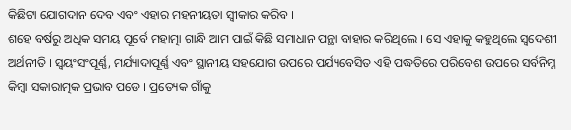କିଛିଟା ଯୋଗଦାନ ଦେବ ଏବଂ ଏହାର ମହନୀୟତା ସ୍ବୀକାର କରିବ ।
ଶହେ ବର୍ଷରୁ ଅଧିକ ସମୟ ପୂର୍ବେ ମହାତ୍ମା ଗାନ୍ଧି ଆମ ପାଇଁ କିଛି ସମାଧାନ ପନ୍ଥା ବାହାର କରିଥିଲେ । ସେ ଏହାକୁ କହୁଥିଲେ ସ୍ବଦେଶୀ ଅର୍ଥନୀତି । ସ୍ବୟଂସଂପୂର୍ଣ୍ଣ, ମର୍ଯ୍ୟାଦାପୂର୍ଣ୍ଣ ଏବଂ ସ୍ଥାନୀୟ ସହଯୋଗ ଉପରେ ପର୍ଯ୍ୟବେସିତ ଏହି ପଦ୍ଧତିରେ ପରିବେଶ ଉପରେ ସର୍ବନିମ୍ନ କିମ୍ବା ସକାରାତ୍ମକ ପ୍ରଭାବ ପଡେ । ପ୍ରତ୍ୟେକ ଗାଁକୁ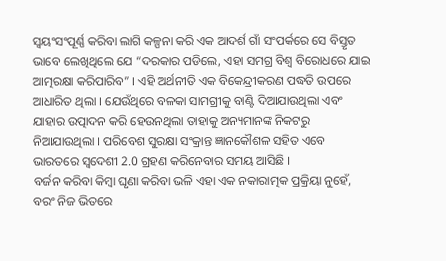ସ୍ବୟଂସଂପୂର୍ଣ୍ଣ କରିବା ଲାଗି କଳ୍ପନା କରି ଏକ ଆଦର୍ଶ ଗାଁ ସଂପର୍କରେ ସେ ବିସ୍ତୃତ ଭାବେ ଲେଖିଥିଲେ ଯେ “ଦରକାର ପଡିଲେ, ଏହା ସମଗ୍ର ବିଶ୍ବ ବିରୋଧରେ ଯାଇ ଆତ୍ମରକ୍ଷା କରିପାରିବ” । ଏହି ଅର୍ଥନୀତି ଏକ ବିକେନ୍ଦ୍ରୀକରଣ ପଦ୍ଧତି ଉପରେ ଆଧାରିତ ଥିଲା । ଯେଉଁଥିରେ ବଳକା ସାମଗ୍ରୀକୁ ବାଣ୍ଟି ଦିଆଯାଉଥିଲା ଏବଂ ଯାହାର ଉତ୍ପାଦନ କରି ହେଉନଥିଲା ତାହାକୁ ଅନ୍ୟମାନଙ୍କ ନିକଟରୁ ନିଆଯାଉଥିଲା । ପରିବେଶ ସୁରକ୍ଷା ସଂକ୍ରାନ୍ତ ଜ୍ଞାନକୌଶଳ ସହିତ ଏବେ ଭାରତରେ ସ୍ବଦେଶୀ 2.0 ଗ୍ରହଣ କରିନେବାର ସମୟ ଆସିଛି ।
ବର୍ଜନ କରିବା କିମ୍ବା ଘୃଣା କରିବା ଭଳି ଏହା ଏକ ନକାରାତ୍ମକ ପ୍ରକ୍ରିୟା ନୁହେଁ, ବରଂ ନିଜ ଭିତରେ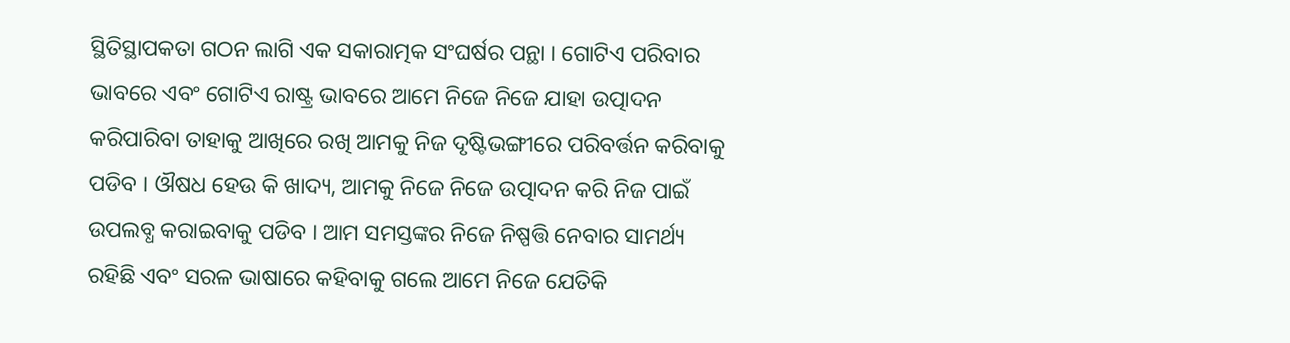ସ୍ଥିତିସ୍ଥାପକତା ଗଠନ ଲାଗି ଏକ ସକାରାତ୍ମକ ସଂଘର୍ଷର ପନ୍ଥା । ଗୋଟିଏ ପରିବାର ଭାବରେ ଏବଂ ଗୋଟିଏ ରାଷ୍ଟ୍ର ଭାବରେ ଆମେ ନିଜେ ନିଜେ ଯାହା ଉତ୍ପାଦନ କରିପାରିବା ତାହାକୁ ଆଖିରେ ରଖି ଆମକୁ ନିଜ ଦୃଷ୍ଟିଭଙ୍ଗୀରେ ପରିବର୍ତ୍ତନ କରିବାକୁ ପଡିବ । ଔଷଧ ହେଉ କି ଖାଦ୍ୟ, ଆମକୁ ନିଜେ ନିଜେ ଉତ୍ପାଦନ କରି ନିଜ ପାଇଁ ଉପଲବ୍ଧ କରାଇବାକୁ ପଡିବ । ଆମ ସମସ୍ତଙ୍କର ନିଜେ ନିଷ୍ପତ୍ତି ନେବାର ସାମର୍ଥ୍ୟ ରହିଛି ଏବଂ ସରଳ ଭାଷାରେ କହିବାକୁ ଗଲେ ଆମେ ନିଜେ ଯେତିକି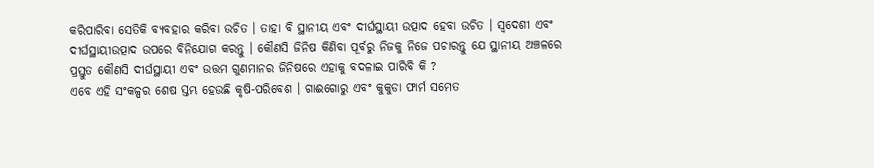କରିପାରିବା ସେତିକି ବ୍ୟବହାର କରିବା ଉଚିତ । ତାହା ବି ସ୍ଥାନୀୟ ଏବଂ ଦୀର୍ଘସ୍ଥାୟୀ ଉତ୍ପାଦ ହେବା ଉଚିତ । ସ୍ବଦେଶୀ ଏବଂ ଦୀର୍ଘସ୍ଥାୟୀଉତ୍ପାଦ ଉପରେ ବିନିଯୋଗ କରନ୍ତୁ । କୌଣସି ଜିନିଷ କିଣିବା ପୂର୍ବରୁ ନିଜକୁ ନିଜେ ପଚାରନ୍ତୁ ଯେ ସ୍ଥାନୀୟ ଅଞ୍ଚଳରେ ପ୍ରସ୍ତୁତ କୌଣସି ଦୀର୍ଘସ୍ଥାୟୀ ଏବଂ ଉତ୍ତମ ଗୁଣମାନର ଜିନିଷରେ ଏହାକୁ ବଦଳାଇ ପାରିବି କି ?
ଏବେ ଏହି ସଂକଳ୍ପର ଶେଷ ସ୍ତମ୍ଭ ହେଉଛି କୃଷି-ପରିବେଶ । ଗାଈଗୋରୁ ଏବଂ କୁକୁଡା ଫାର୍ମ ସମେତ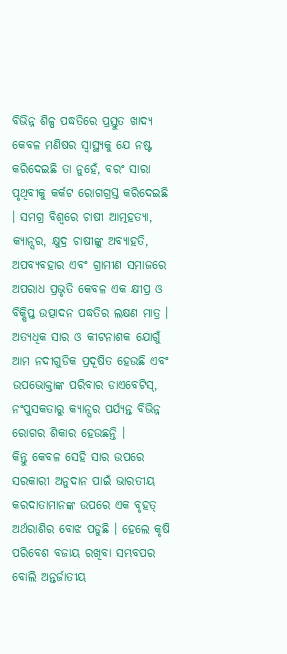ବିଭିନ୍ନ ଶିଳ୍ପ ପଦ୍ଧତିରେ ପ୍ରସ୍ତୁତ ଖାଦ୍ୟ କେବଳ ମଣିଷର ସ୍ବାସ୍ଥ୍ୟକୁ ଯେ ନଷ୍ଟ କରିଦେଇଛି ତା ନୁହେଁ, ବରଂ ସାରା ପୃଥିବୀକୁ କର୍କଟ ରୋଗଗ୍ରସ୍ତ କରିଦେଇଛି । ସମଗ୍ର ବିଶ୍ବରେ ଚାଷୀ ଆତ୍ମହତ୍ୟା, କ୍ୟାନ୍ସର, କ୍ଷୁଦ୍ର ଚାଷୀଙ୍କୁ ଅବ୍ୟାହତି, ଅପବ୍ୟବହାର ଏବଂ ଗ୍ରାମୀଣ ସମାଜରେ ଅପରାଧ ପ୍ରଭୃତି କେବଳ ଏକ କ୍ଷୀପ୍ର ଓ ବିକ୍ଷିପ୍ତ ଉତ୍ପାଦନ ପଦ୍ଧତିର ଲକ୍ଷଣ ମାତ୍ର । ଅତ୍ୟଧିକ ସାର ଓ କୀଟନାଶକ ଯୋଗୁଁ ଆମ ନଦୀଗୁଡିକ ପ୍ରଦୂଷିତ ହେଉଛି ଏବଂ ଉପଭୋକ୍ତାଙ୍କ ପରିବାର ଡାଏବେଟିସ୍, ନଂପୁସକତାରୁ କ୍ୟାନ୍ସର ପର୍ଯ୍ୟନ୍ତ ବିଭିନ୍ନ ରୋଗର ଶିକାର ହେଉଛନ୍ତି ।
କିନ୍ତୁ କେବଳ ସେହି ସାର ଉପରେ ସରକାରୀ ଅନୁଦାନ ପାଇଁ ଭାରତୀୟ କରଦାତାମାନଙ୍କ ଉପରେ ଏକ ବୃହତ୍ ଅର୍ଥରାଶିର ବୋଝ ପଡୁଛି । ହେଲେ କୃଷି ପରିବେଶ ବଜାୟ ରଖିବା ସମ୍ଭବପର ବୋଲି ଅନ୍ତର୍ଜାତୀୟ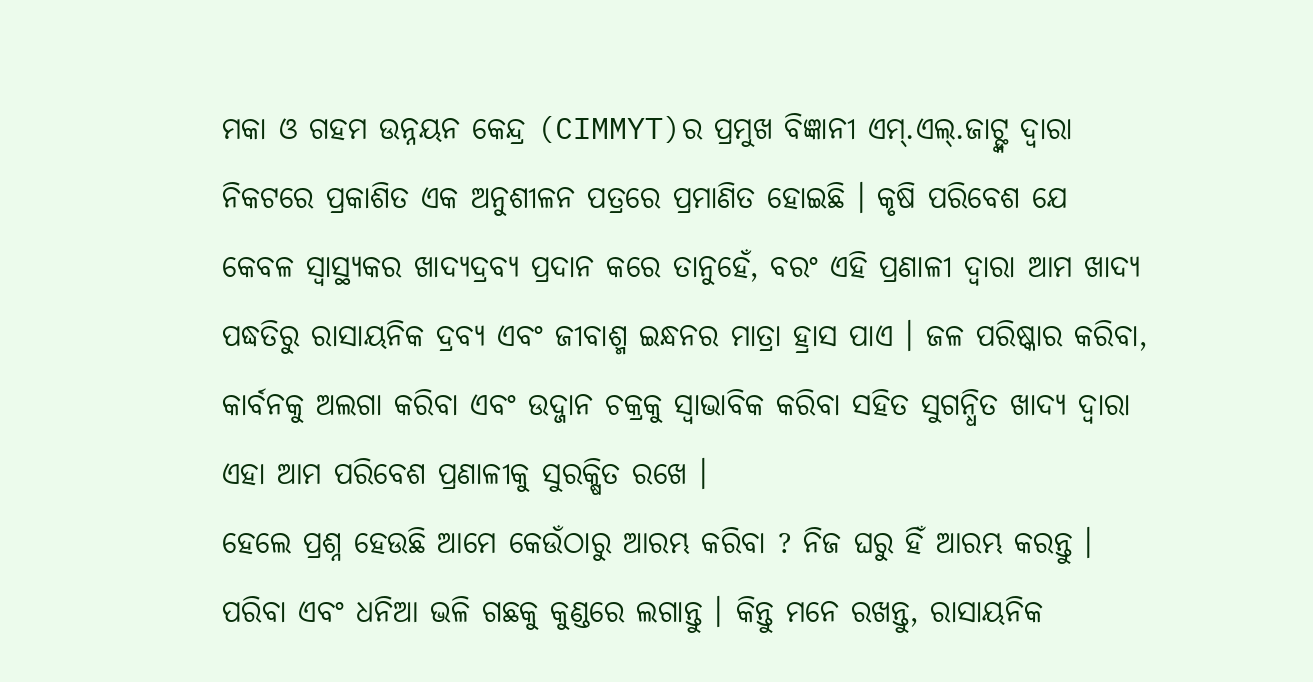ମକା ଓ ଗହମ ଉନ୍ନୟନ କେନ୍ଦ୍ର (CIMMYT)ର ପ୍ରମୁଖ ବିଜ୍ଞାନୀ ଏମ୍.ଏଲ୍.ଜାଟ୍ଙ୍କ ଦ୍ବାରା ନିକଟରେ ପ୍ରକାଶିତ ଏକ ଅନୁଶୀଳନ ପତ୍ରରେ ପ୍ରମାଣିତ ହୋଇଛି । କୃଷି ପରିବେଶ ଯେ କେବଳ ସ୍ବାସ୍ଥ୍ୟକର ଖାଦ୍ୟଦ୍ରବ୍ୟ ପ୍ରଦାନ କରେ ତାନୁହେଁ, ବରଂ ଏହି ପ୍ରଣାଳୀ ଦ୍ବାରା ଆମ ଖାଦ୍ୟ ପଦ୍ଧତିରୁ ରାସାୟନିକ ଦ୍ରବ୍ୟ ଏବଂ ଜୀବାଶ୍ମ ଇନ୍ଧନର ମାତ୍ରା ହ୍ରାସ ପାଏ । ଜଳ ପରିଷ୍କାର କରିବା, କାର୍ବନକୁ ଅଲଗା କରିବା ଏବଂ ଉଦ୍ଜାନ ଚକ୍ରକୁ ସ୍ବାଭାବିକ କରିବା ସହିତ ସୁଗନ୍ଧିତ ଖାଦ୍ୟ ଦ୍ବାରା ଏହା ଆମ ପରିବେଶ ପ୍ରଣାଳୀକୁ ସୁରକ୍ଷିତ ରଖେ ।
ହେଲେ ପ୍ରଶ୍ନ ହେଉଛି ଆମେ କେଉଁଠାରୁ ଆରମ୍ଭ କରିବା ? ନିଜ ଘରୁ ହିଁ ଆରମ୍ଭ କରନ୍ତୁ । ପରିବା ଏବଂ ଧନିଆ ଭଳି ଗଛକୁ କୁଣ୍ଡରେ ଲଗାନ୍ତୁ । କିନ୍ତୁ ମନେ ରଖନ୍ତୁ, ରାସାୟନିକ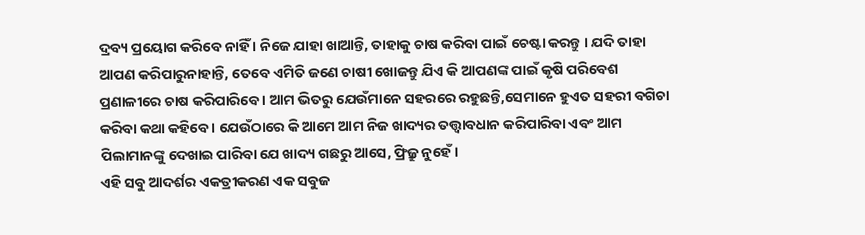ଦ୍ରବ୍ୟ ପ୍ରୟୋଗ କରିବେ ନାହିଁ । ନିଜେ ଯାହା ଖାଆନ୍ତି, ତାହାକୁ ଚାଷ କରିବା ପାଇଁ ଚେଷ୍ଟା କରନ୍ତୁ । ଯଦି ତାହା ଆପଣ କରିପାରୁନାହାନ୍ତି, ତେବେ ଏମିତି ଜଣେ ଚାଷୀ ଖୋଜନ୍ତୁ ଯିଏ କି ଆପଣଙ୍କ ପାଇଁ କୃଷି ପରିବେଶ ପ୍ରଣାଳୀରେ ଚାଷ କରିପାରିବେ । ଆମ ଭିତରୁ ଯେଉଁମାନେ ସହରରେ ରହୁଛନ୍ତି,ସେମାନେ ହୁଏତ ସହରୀ ବଗିଚା କରିବା କଥା କହିବେ । ଯେଉଁଠାରେ କି ଆମେ ଆମ ନିଜ ଖାଦ୍ୟର ତତ୍ତ୍ବାବଧାନ କରିପାରିବା ଏବଂ ଆମ ପିଲାମାନଙ୍କୁ ଦେଖାଇ ପାରିବା ଯେ ଖାଦ୍ୟ ଗଛରୁ ଆସେ, ଫ୍ରିଜ୍ରୁ ନୁହେଁ ।
ଏହି ସବୁ ଆଦର୍ଶର ଏକତ୍ରୀକରଣ ଏକ ସବୁଜ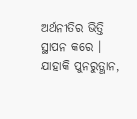ଅର୍ଥନୀତିର ଭିତ୍ତି ସ୍ଥାପନ କରେ । ଯାହାକି ପୁନରୁତ୍ଥାନ,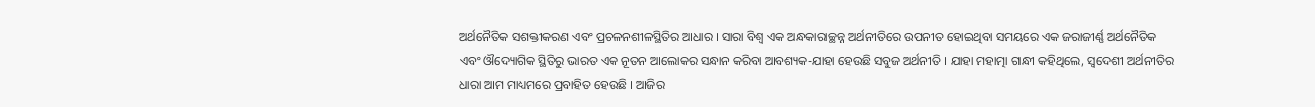ଅର୍ଥନୈତିକ ସଶକ୍ତୀକରଣ ଏବଂ ପ୍ରଚଳନଶୀଳସ୍ଥିତିର ଆଧାର । ସାରା ବିଶ୍ବ ଏକ ଅନ୍ଧକାରାଚ୍ଛନ୍ନ ଅର୍ଥନୀତିରେ ଉପନୀତ ହୋଇଥିବା ସମୟରେ ଏକ ଜରାଜୀର୍ଣ୍ଣ ଅର୍ଥନୈତିକ ଏବଂ ଔଦ୍ୟୋଗିକ ସ୍ଥିତିରୁ ଭାରତ ଏକ ନୂତନ ଆଲୋକର ସନ୍ଧାନ କରିବା ଆବଶ୍ୟକ-ଯାହା ହେଉଛି ସବୁଜ ଅର୍ଥନୀତି । ଯାହା ମହାତ୍ମା ଗାନ୍ଧୀ କହିଥିଲେ, ସ୍ବଦେଶୀ ଅର୍ଥନୀତିର ଧାରା ଆମ ମାଧ୍ୟମରେ ପ୍ରବାହିତ ହେଉଛି । ଆଜିର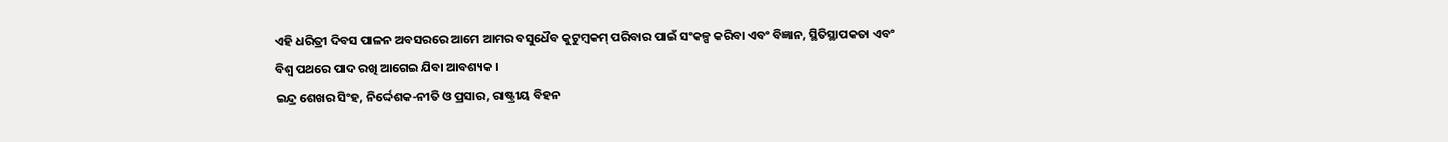ଏହି ଧରିତ୍ରୀ ଦିବସ ପାଳନ ଅବସରରେ ଆମେ ଆମର ବସୁଧୈବ କୁଟୁମ୍ବକମ୍ ପରିବାର ପାଇଁ ସଂକଳ୍ପ କରିବା ଏବଂ ବିଜ୍ଞାନ, ସ୍ଥିତିସ୍ଥାପକତା ଏବଂ ବିଶ୍ବ ପଥରେ ପାଦ ରଖି ଆଗେଇ ଯିବା ଆବଶ୍ୟକ ।
ଇନ୍ଦ୍ର ଶେଖର ସିଂହ, ନିର୍ଦ୍ଦେଶକ-ନୀତି ଓ ପ୍ରସାର, ରାଷ୍ଟ୍ରୀୟ ବିହନ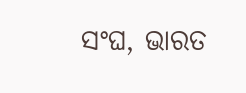ସଂଘ, ଭାରତ